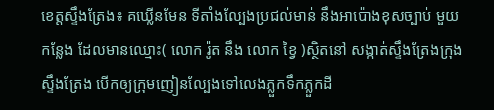ខេត្តស្ទឹងត្រែង៖ គឃ្លើនមែន ទីតាំងល្បែងប្រជល់មាន់ នឹងអាប៉ោងខុសច្បាប់ មួយកន្លែង ដែលមានឈ្មោះ( លោក រ៉ូត នឹង លោក ខ្វៃ )ស្ថិតនៅ សង្កាត់ស្ទឹងត្រែងក្រុងស្ទឹងត្រែង បើកឲ្យក្រុមញៀនល្បែងទៅលេងភ្លួកទឹកភ្លួកដី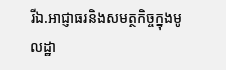រីឯ.អាជ្ញាធរនិងសមត្ថកិច្ចក្នុងមូលដ្ឋា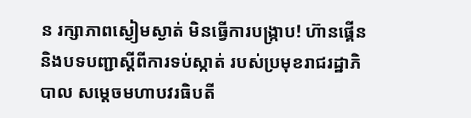ន រក្សាភាពស្ងៀមស្ងាត់ មិនធ្វើការបង្រ្កាប! ហ៊ានផ្គើននិងបទបញ្ជាស្តីពីការទប់ស្កាត់ របស់ប្រមុខរាជរដ្ឋាភិបាល សម្តេចមហាបវរធិបតី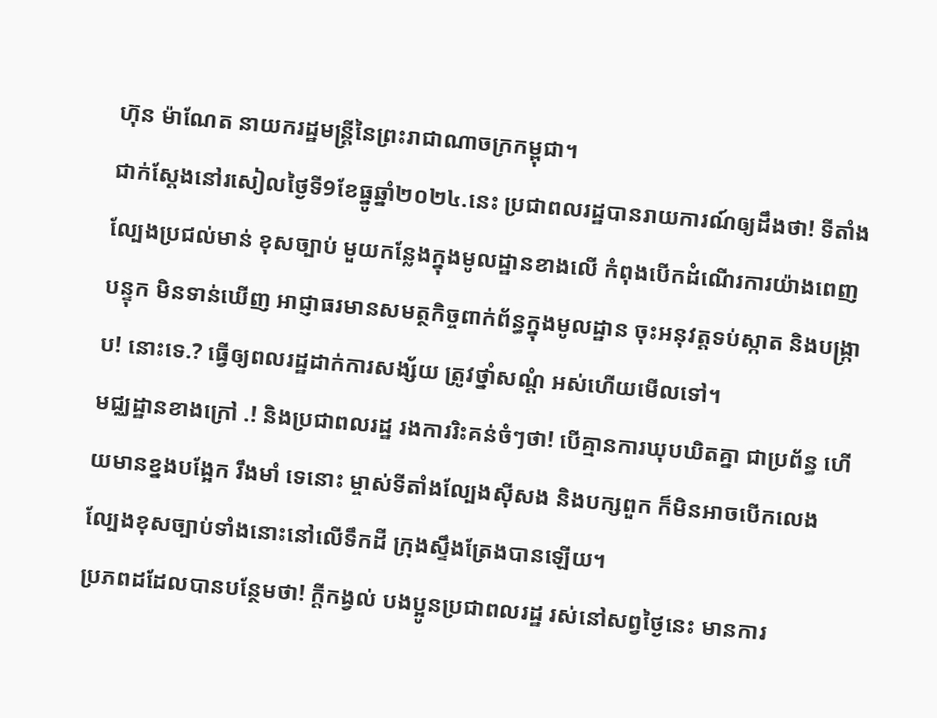ហ៊ុន ម៉ាណែត នាយករដ្ឋមន្ត្រីនៃព្រះរាជាណាចក្រកម្ពុជា។
ជាក់ស្ដែងនៅរសៀលថ្ងៃទី9ខែធ្នូឆ្នាំ២០២៤.នេះ ប្រជាពលរដ្ឋបានរាយការណ៍ឲ្យដឹងថា! ទីតាំងល្បែងប្រជល់មាន់ ខុសច្បាប់ មួយកន្លែងក្នុងមូលដ្ឋានខាងលើ កំពុងបើកដំណើរការយ៉ាងពេញបន្ទុក មិនទាន់ឃើញ អាជ្ញាធរមានសមត្ថកិច្ចពាក់ព័ន្ធក្នុងមូលដ្ឋាន ចុះអនុវត្តទប់ស្កាត និងបង្ក្រាប! នោះទេ.? ធ្វើឲ្យពលរដ្ឋដាក់ការសង្ស័យ ត្រូវថ្នាំសណ្តំ អស់ហើយមើលទៅ។
មជ្ឈដ្ឋានខាងក្រៅ .! និងប្រជាពលរដ្ឋ រងការរិះគន់ចំៗថា! បើគ្មានការឃុបឃិតគ្នា ជាប្រព័ន្ធ ហើយមានខ្នងបង្អែក រឹងមាំ ទេនោះ ម្ចាស់ទីតាំងល្បែងសុីសង និងបក្សពួក ក៏មិនអាចបើកលេងល្បែងខុសច្បាប់ទាំងនោះនៅលើទឹកដី ក្រុងស្ទឹងត្រែងបានឡើយ។
ប្រភពដដែលបានបន្ថែមថា! ក្តីកង្វល់ បងប្អូនប្រជាពលរដ្ឋ រស់នៅសព្វថ្ងៃនេះ មានការ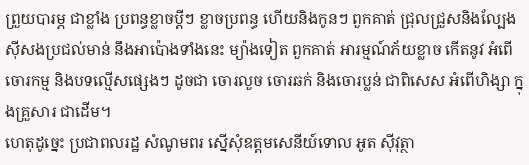ព្រួយបារម្ភ ជាខ្លាំង ប្រពន្ធខ្លាចប្ដីៗ ខ្លាចប្រពន្ធ ហើយនិងកូនៗ ពួកគាត់ ជ្រុលជ្រួសនិងល្បែងស៊ីសងប្រជល់មាន់ នឹងអាប៉ោងទាំងនេះ ម្យ៉ាងទៀត ពួកគាត់ អារម្មណ៍ភ័យខ្លាច កើតនូវ អំពើចោរកម្ម និងបទល្មើសផ្សេងៗ ដូចជា ចោរលួច ចោរឆក់ និងចោរប្លន់ ជាពិសេស អំពើហិង្សា ក្នុងគ្រួសារ ជាដើម។
ហេតុដូច្នេះ ប្រជាពលរដ្ឋ សំណូមពរ ស្នើសុំឧត្តមសេនីយ៍ទោល អូត ស៊ីវុត្ថា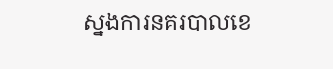ស្នងការនគរបាលខេ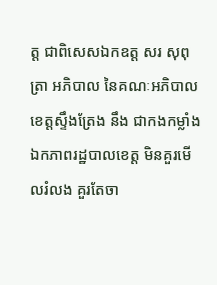ត្ត ជាពិសេសឯកឧត្ត សរ សុពុត្រា អភិបាល នៃគណៈអភិបាលខេត្តស្ទឹងត្រែង នឹង ជាកងកម្លាំងឯកភាពរដ្ឋបាលខេត្ត មិនគួរមើលរំលង គួរតែចា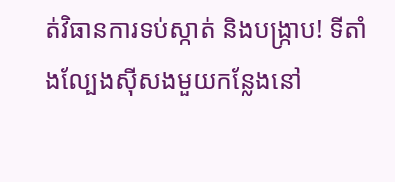ត់វិធានការទប់ស្កាត់ និងបង្រ្កាប! ទីតាំងល្បែងស៊ីសងមួយកន្លែងនៅ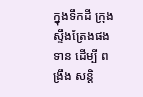ក្នុងទឹកដី ក្រុងស្ទឹងត្រែងផងទាន ដើម្បី ពង្រឹង សន្តិ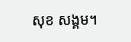សុខ សង្គម។